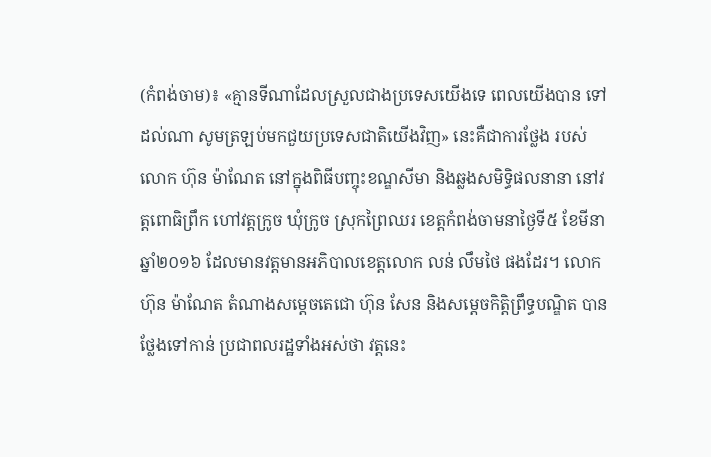(កំពង់ចាម)៖ «គ្មានទីណាដែលស្រួលជាងប្រទេសយើងទេ ពេលយើងបាន ទៅដល់ណា សូមត្រឡប់មកជួយប្រទេសជាតិយើងវិញ» នេះគឺជាការថ្លែង របស់លោក ហ៊ុន ម៉ាណែត នៅក្នុងពិធីបញ្ចុះខណ្ឌសីមា និងឆ្លងសមិទ្ធិផលនានា នៅវត្តពោធិព្រឹក ហៅវត្តក្រូច ឃុំក្រូច ស្រុកព្រៃឈរ ខេត្តកំពង់ចាមនាថ្ងៃទី៥ ខែមីនា ឆ្នាំ២០១៦ ដែលមានវត្តមានអភិបាលខេត្តលោក លន់ លឹមថៃ ផងដែរ។ លោក ហ៊ុន ម៉ាណែត តំណាងសម្តេចតេជោ ហ៊ុន សែន និងសម្តេចកិត្តិព្រឹទ្ធបណ្ឌិត បានថ្លែងទៅកាន់ ប្រជាពលរដ្ឋទាំងអស់ថា វត្តនេះ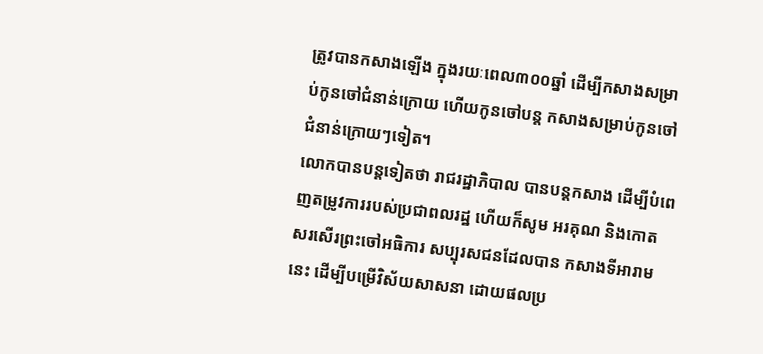ត្រូវបានកសាងឡើង ក្នុងរយៈពេល៣០០ឆ្នាំ ដើម្បីកសាងសម្រាប់កូនចៅជំនាន់ក្រោយ ហើយកូនចៅបន្ត កសាងសម្រាប់កូនចៅ ជំនាន់ក្រោយៗទៀត។
លោកបានបន្តទៀតថា រាជរដ្ឋាភិបាល បានបន្តកសាង ដើម្បីបំពេញតម្រូវការរបស់ប្រជាពលរដ្ឋ ហើយក៏សូម អរគុណ និងកោតសរសើរព្រះចៅអធិការ សប្បុរសជនដែលបាន កសាងទីអារាមនេះ ដើម្បីបម្រើវិស័យសាសនា ដោយផលប្រ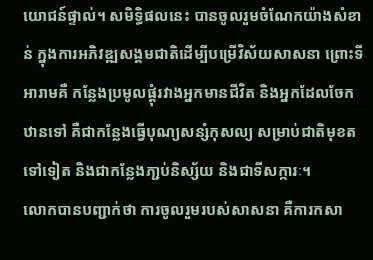យោជន៍ផ្ទាល់។ សមិទ្ធិផលនេះ បានចូលរួមចំណែកយ៉ាងសំខាន់ ក្នុងការអភិវឌ្ឍសង្គមជាតិដើម្បីបម្រើវិស័យសាសនា ព្រោះទីអារាមគឺ កន្លែងប្រមូលផ្តុំរវាងអ្នកមានជីវិត និងអ្នកដែលចែកឋានទៅ គឺជាកន្លែងធ្វើបុណ្យសន្សំកុសល្យ សម្រាប់ជាតិមុខតទៅទៀត និងជាកន្លែងភា្ជប់និស្ស័យ និងជាទីសក្ការៈ។
លោកបានបញ្ជាក់ថា ការចូលរួមរបស់សាសនា គឺការកសា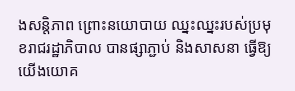ងសន្តិភាព ព្រោះនយោបាយ ឈ្នះឈ្នះរបស់ប្រមុខរាជរដ្ឋាភិបាល បានផ្សាភ្ជាប់ និងសាសនា ធ្វើឱ្យយើងយោគ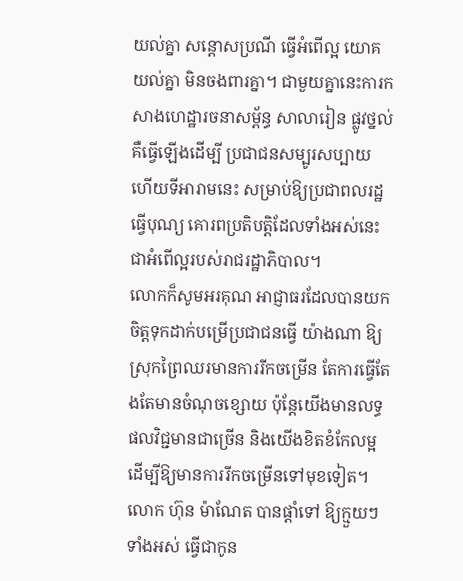យល់គ្នា សន្តោសប្រណី ធ្វើអំពើល្អ យោគយល់គ្នា មិនចងពារគ្នា។ ជាមួយគ្នានេះការកសាងហេដ្ឋារចនាសម្ព័ន្ធ សាលារៀន ផ្លូវថ្នល់ គឺធ្វើឡើងដើម្បី ប្រជាជនសម្បូរសប្បាយ ហើយទីអារាមនេះ សម្រាប់ឱ្យប្រជាពលរដ្ឋធ្វើបុណ្យ គោរពប្រតិបត្តិដែលទាំងអស់នេះជាអំពើល្អរបស់រាជរដ្ឋាភិបាល។
លោកក៏សូមអរគុណ អាជ្ញាធរដែលបានយកចិត្តទុកដាក់បម្រើប្រជាជនធ្វើ យ៉ាងណា ឱ្យស្រុកព្រៃឈរមានការរីកចម្រើន តែការធ្វើតែងតែមានចំណុចខ្សោយ ប៉ុន្តែយើងមានលទ្ធផលវិជ្ជមានជាច្រើន និងយើងខិតខំកែលម្អដើម្បីឱ្យមានការរីកចម្រើនទៅមុខទៀត។ លោក ហ៊ុន ម៉ាណែត បានផ្តាំទៅ ឱ្យក្មួយៗទាំងអស់ ធ្វើជាកូន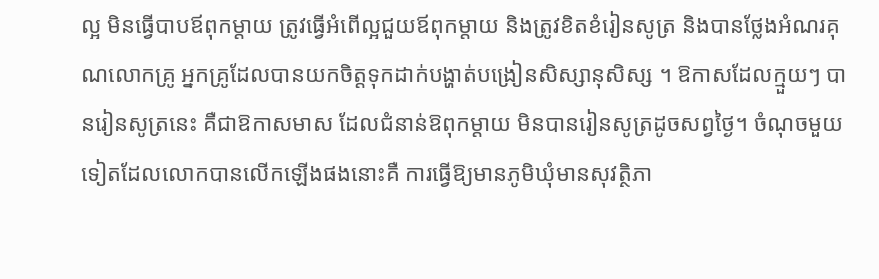ល្អ មិនធ្វើបាបឪពុកម្តាយ ត្រូវធ្វើអំពើល្អជួយឪពុកម្តាយ និងត្រូវខិតខំរៀនសូត្រ និងបានថ្លែងអំណរគុណលោកគ្រូ អ្នកគ្រូដែលបានយកចិត្តទុកដាក់បង្ហាត់បង្រៀនសិស្សានុសិស្ស ។ ឱកាសដែលក្មួយៗ បានរៀនសូត្រនេះ គឺជាឱកាសមាស ដែលជំនាន់ឱពុកម្តាយ មិនបានរៀនសូត្រដូចសព្វថ្ងៃ។ ចំណុចមួយទៀតដែលលោកបានលើកឡើងផងនោះគឺ ការធ្វើឱ្យមានភូមិឃុំមានសុវត្ថិភា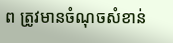ព ត្រូវមានចំណុចសំខាន់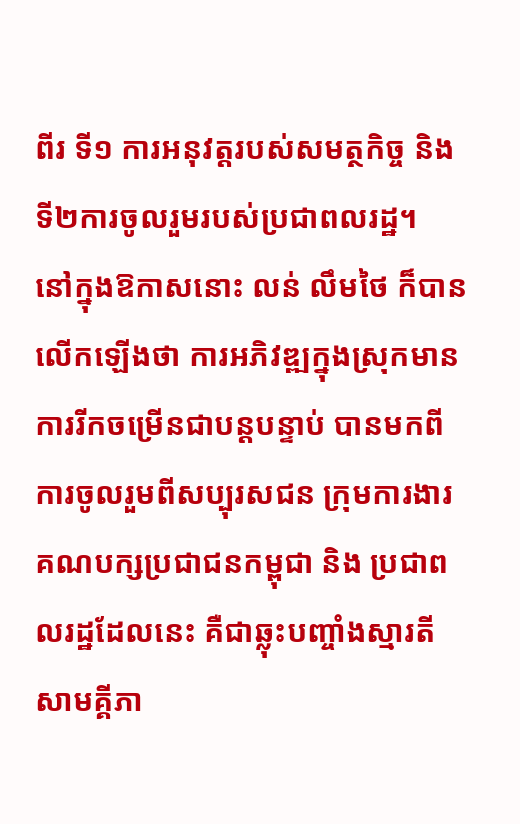ពីរ ទី១ ការអនុវត្តរបស់សមត្ថកិច្ច និងទី២ការចូលរួមរបស់ប្រជាពលរដ្ឋ។
នៅក្នុងឱកាសនោះ លន់ លឹមថៃ ក៏បានលើកឡើងថា ការអភិវឌ្ឍក្នុងស្រុកមានការរីកចម្រើនជាបន្តបន្ទាប់ បានមកពីការចូលរួមពីសប្បុរសជន ក្រុមការងារគណបក្សប្រជាជនកម្ពុជា និង ប្រជាពលរដ្ឋដែលនេះ គឺជាឆ្លុះបញ្ចាំងស្មារតីសាមគ្គីភា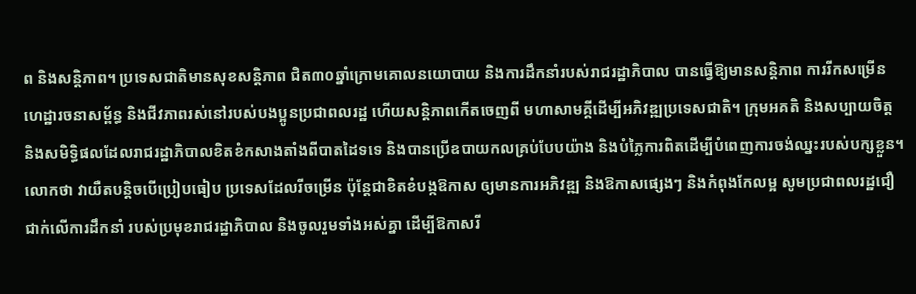ព និងសន្តិភាព។ ប្រទេសជាតិមានសុខសន្តិភាព ជិត៣០ឆ្នាំក្រោមគោលនយោបាយ និងការដឹកនាំរបស់រាជរដ្ឋាភិបាល បានធ្វើឱ្យមានសន្តិភាព ការរីកសម្រើនហេដ្ឋារចនាសម្ព័ន្ធ និងជីវភាពរស់នៅរបស់បងប្អូនប្រជាពលរដ្ឋ ហើយសន្តិភាពកើតចេញពី មហាសាមគ្គីដើម្បីអភិវឌ្ឍប្រទេសជាតិ។ ក្រុមអគតិ និងសប្បាយចិត្ត និងសមិទ្ធិផលដែលរាជរដ្ឋាភិបាលខិតខំកសាងតាំងពីបាតដៃទទេ និងបានប្រើឧបាយកលគ្រប់បែបយ៉ាង និងបំភ្លៃការពិតដើម្បីបំពេញការចង់ឈ្នះរបស់បក្សខ្លួន។
លោកថា វាយឺតបន្តិចបើប្រៀបធៀប ប្រទេសដែលរីចម្រើន ប៉ុន្តែជាខិតខំបង្កឱកាស ឲ្យមានការអភិវឌ្ឍ និងឱកាសផ្សេងៗ និងកំពុងកែលម្អ សូមប្រជាពលរដ្ឋជឿជាក់លើការដឹកនាំ របស់ប្រមុខរាជរដ្ឋាភិបាល និងចូលរួមទាំងអស់គ្នា ដើម្បីឱកាសរី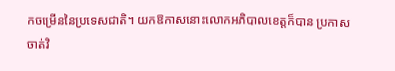កចម្រើននៃប្រទេសជាតិ។ យកឱកាសនោះលោកអភិបាលខេត្តក៏បាន ប្រកាសចាត់វិ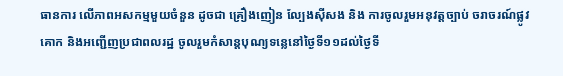ធានការ លើភាពអសកម្មមួយចំនួន ដូចជា គ្រឿងញៀន ល្បែងស៊ីសង និង ការចូលរួមអនុវត្តច្បាប់ ចរាចរណ៍ផ្លូវគោក និងអញ្ជើញប្រជាពលរដ្ឋ ចូលរួមកំសាន្តបុណ្យទន្លេនៅថ្ងៃទី១១ដល់ថ្ងៃទី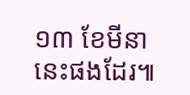១៣ ខែមីនានេះផងដែរ៕